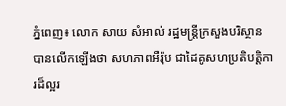ភ្នំពេញ៖ លោក សាយ សំអាល់ រដ្ឋមន្រ្តីក្រសួងបរិស្ថាន បានលើកឡើងថា សហភាពអឺរ៉ុប ជាដៃគូសហប្រតិបត្តិការដ៏ល្អរ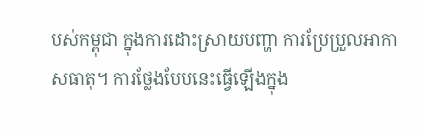បស់កម្ពុជា ក្នុងការដោះស្រាយបញ្ហា ការប្រែប្រួលអាកាសធាតុ។ ការថ្លែងបែបនេះធ្វើឡើងក្នុង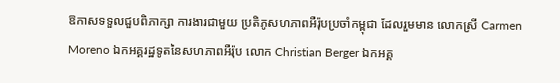ឱកាសទទួលជួបពិភាក្សា ការងារជាមួយ ប្រតិភូសហភាពអឺរ៉ុបប្រចាំកម្ពុជា ដែលរួមមាន លោកស្រី Carmen Moreno ឯកអគ្គរដ្ឋទូតនៃសហភាពអឺរ៉ុប លោក Christian Berger ឯកអគ្គ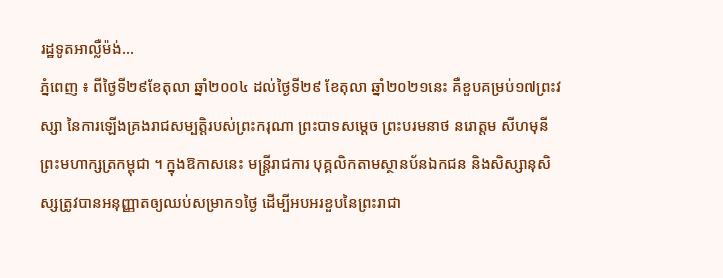រដ្ឋទូតអាល្លឺម៉ង់...
ភ្នំពេញ ៖ ពីថ្ងៃទី២៩ខែតុលា ឆ្នាំ២០០៤ ដល់ថ្ងៃទី២៩ ខែតុលា ឆ្នាំ២០២១នេះ គឺខួបគម្រប់១៧ព្រះវស្សា នៃការឡើងគ្រងរាជសម្បត្តិរបស់ព្រះករុណា ព្រះបាទសម្តេច ព្រះបរមនាថ នរោត្តម សីហមុនី ព្រះមហាក្សត្រកម្ពុជា ។ ក្នុងឱកាសនេះ មន្ត្រីរាជការ បុគ្គលិកតាមស្ថានប័នឯកជន និងសិស្សានុសិស្សត្រូវបានអនុញ្ញាតឲ្យឈប់សម្រាក១ថ្ងៃ ដើម្បីអបអរខួបនៃព្រះរាជា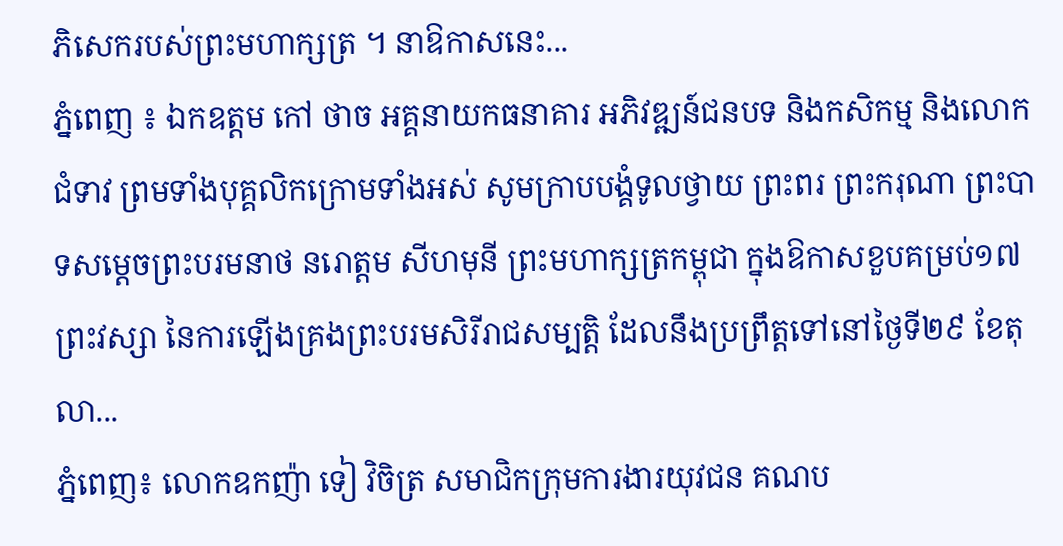ភិសេករបស់ព្រះមហាក្សត្រ ។ នាឱកាសនេះ...
ភ្នំពេញ ៖ ឯកឧត្តម កៅ ថាច អគ្គនាយកធនាគារ អភិវឌ្ឍន៍ជនបទ និងកសិកម្ម និងលោកជំទាវ ព្រមទាំងបុគ្គលិកក្រោមទាំងអស់ សូមក្រាបបង្គំទូលថ្វាយ ព្រះពរ ព្រះករុណា ព្រះបាទសម្ដេចព្រះបរមនាថ នរោត្ដម សីហមុនី ព្រះមហាក្សត្រកម្ពុជា ក្នុងឱកាសខួបគម្រប់១៧ ព្រះវស្សា នៃការឡើងគ្រងព្រះបរមសិរីរាជសម្បត្តិ ដែលនឹងប្រព្រឹត្តទៅនៅថ្ងៃទី២៩ ខែតុលា...
ភ្នំពេញ៖ លោកឧកញ៉ា ទៀ វិចិត្រ សមាជិកក្រុមការងារយុវជន គណប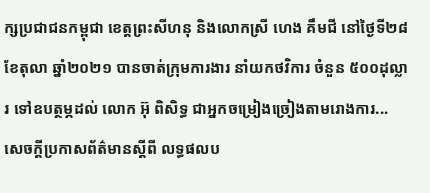ក្សប្រជាជនកម្ពុជា ខេត្តព្រះសីហនុ និងលោកស្រី ហេង គឹមជី នៅថ្ងៃទី២៨ ខែតុលា ឆ្នាំ២០២១ បានចាត់ក្រុមការងារ នាំយកថវិការ ចំនួន ៥០០ដុល្លារ ទៅឧបត្ថម្ភដល់ លោក អ៊ុ ពិសិទ្ធ ជាអ្នកចម្រៀងច្រៀងតាមរោងការ...
សេចក្តីប្រកាសព័ត៌មានស្តីពី លទ្ធផលប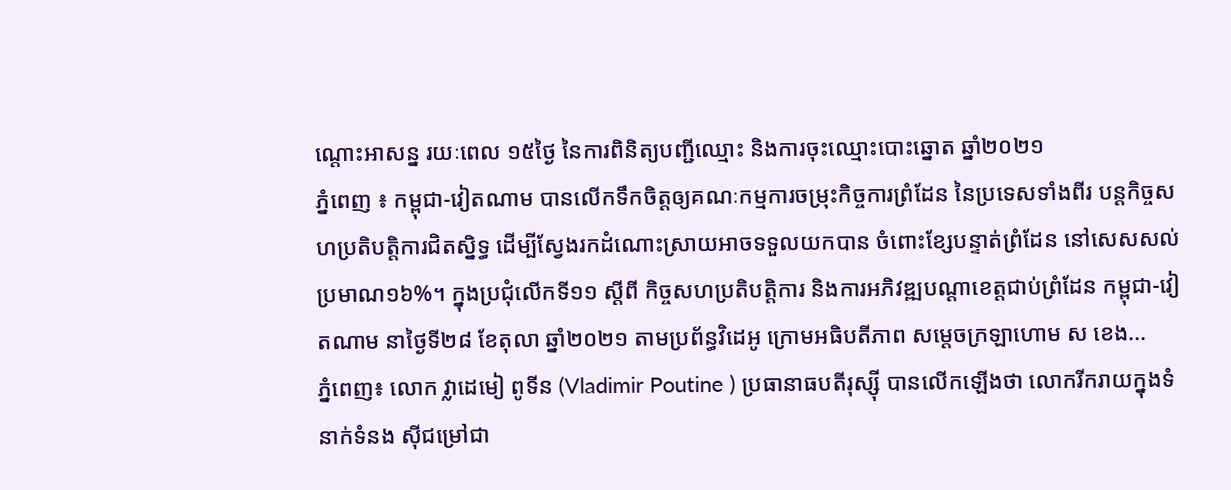ណ្តោះអាសន្ន រយៈពេល ១៥ថ្ងៃ នៃការពិនិត្យបញ្ជីឈ្មោះ និងការចុះឈ្មោះបោះឆ្នោត ឆ្នាំ២០២១
ភ្នំពេញ ៖ កម្ពុជា-វៀតណាម បានលើកទឹកចិត្តឲ្យគណៈកម្មការចម្រុះកិច្ចការព្រំដែន នៃប្រទេសទាំងពីរ បន្តកិច្ចសហប្រតិបត្តិការជិតស្និទ្ធ ដើម្បីស្វែងរកដំណោះស្រាយអាចទទួលយកបាន ចំពោះខ្សែបន្ទាត់ព្រំដែន នៅសេសសល់ប្រមាណ១៦%។ ក្នុងប្រជុំលើកទី១១ ស្ដីពី កិច្ចសហប្រតិបត្តិការ និងការអភិវឌ្ឍបណ្ដាខេត្តជាប់ព្រំដែន កម្ពុជា-វៀតណាម នាថ្ងៃទី២៨ ខែតុលា ឆ្នាំ២០២១ តាមប្រព័ន្ធវិដេអូ ក្រោមអធិបតីភាព សម្ដេចក្រឡាហោម ស ខេង...
ភ្នំពេញ៖ លោក វ្លាដេមៀ ពូទីន (Vladimir Poutine ) ប្រធានាធបតីរុស្ស៊ី បានលើកឡើងថា លោករីករាយក្នុងទំនាក់ទំនង ស៊ីជម្រៅជា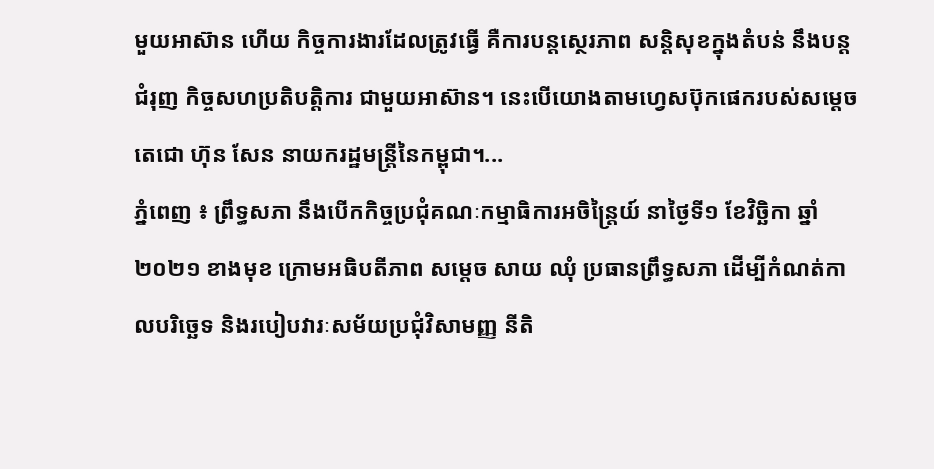មួយអាស៊ាន ហើយ កិច្ចការងារដែលត្រូវធ្វើ គឺការបន្តស្ថេរភាព សន្តិសុខក្នុងតំបន់ នឹងបន្តជំរុញ កិច្ចសហប្រតិបត្តិការ ជាមួយអាស៊ាន។ នេះបើយោងតាមហ្វេសប៊ុកផេករបស់សម្ដេចតេជោ ហ៊ុន សែន នាយករដ្ឋមន្រ្តីនៃកម្ពុជា។...
ភ្នំពេញ ៖ ព្រឹទ្ធសភា នឹងបើកកិច្ចប្រជុំគណៈកម្មាធិការអចិន្ត្រៃយ៍ នាថ្ងៃទី១ ខែវិច្ឆិកា ឆ្នាំ២០២១ ខាងមុខ ក្រោមអធិបតីភាព សម្ដេច សាយ ឈុំ ប្រធានព្រឹទ្ធសភា ដើម្បីកំណត់កាលបរិច្ឆេទ និងរបៀបវារៈសម័យប្រជុំវិសាមញ្ញ នីតិ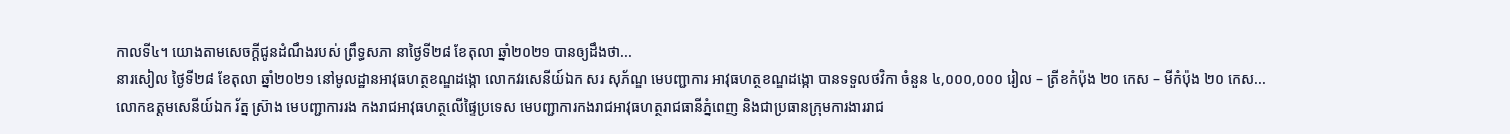កាលទី៤។ យោងតាមសេចក្ដីជូនដំណឹងរបស់ ព្រឹទ្ធសភា នាថ្ងៃទី២៨ ខែតុលា ឆ្នាំ២០២១ បានឲ្យដឹងថា...
នារសៀល ថ្ងៃទី២៨ ខែតុលា ឆ្នាំ២០២១ នៅមូលដ្ឋានអាវុធហត្ថខណ្ឌដង្កោ លោកវរសេនីយ៍ឯក សរ សុភ័ណ្ឌ មេបញ្ជាការ អាវុធហត្ថខណ្ឌដង្កោ បានទទួលថវិកា ចំនួន ៤,០០០,០០០ រៀល – ត្រីខកំប៉ុង ២០ កេស – មីកំប៉ុង ២០ កេស...
លោកឧត្តមសេនីយ៍ឯក រ័ត្ន ស៊្រាង មេបញ្ជាការរង កងរាជអាវុធហត្ថលើផ្ទៃប្រទេស មេបញ្ជាការកងរាជអាវុធហត្ថរាជធានីភ្នំពេញ និងជាប្រធានក្រុមការងាររាជ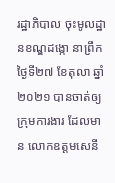រដ្ឋាភិបាល ចុះមូលដ្ឋានខណ្ឌដង្កោ នាព្រឹក ថ្ងៃទី២៧ ខែតុលា ឆ្នាំ២០២១ បានចាត់ឲ្យ ក្រុមការងារ ដែលមាន លោកឧត្ដមសេនី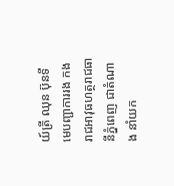យ៍ត្រី ឈុន ប៊ុនទី មេបញ្ជាការរង កងរាជអាវុធហត្ថរាជធានីភ្នំពេញ ជាតំណាង នាំយក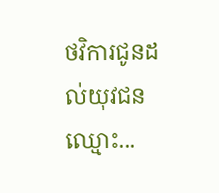ថវិការជូនដល់យុវជនឈ្មោះ...